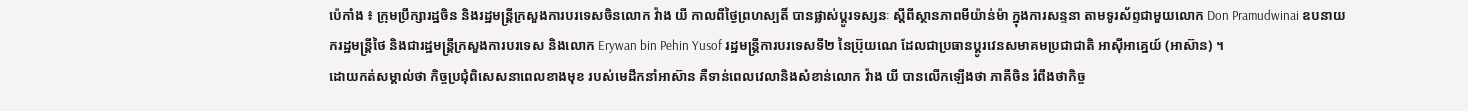ប៉េកាំង ៖ ក្រុមប្រឹក្សារដ្ឋចិន និងរដ្ឋមន្រ្តីក្រសួងការបរទេសចិនលោក វ៉ាង យី កាលពីថ្ងៃព្រហស្បតិ៍ បានផ្លាស់ប្តូរទស្សនៈ ស្តីពីស្ថានភាពមីយ៉ាន់ម៉ា ក្នុងការសន្ទនា តាមទូរស័ព្ទជាមួយលោក Don Pramudwinai ឧបនាយករដ្ឋមន្រ្តីថៃ និងជារដ្ឋមន្រ្តីក្រសួងការបរទេស និងលោក Erywan bin Pehin Yusof រដ្ឋមន្ត្រីការបរទេសទី២ នៃប្រ៊ុយណេ ដែលជាប្រធានប្តូរវេនសមាគមប្រជាជាតិ អាស៊ីអាគ្នេយ៍ (អាស៊ាន) ។
ដោយកត់សម្គាល់ថា កិច្ចប្រជុំពិសេសនាពេលខាងមុខ របស់មេដឹកនាំអាស៊ាន គឺទាន់ពេលវេលានិងសំខាន់លោក វ៉ាង យី បានលើកឡើងថា ភាគីចិន រំពឹងថាកិច្ច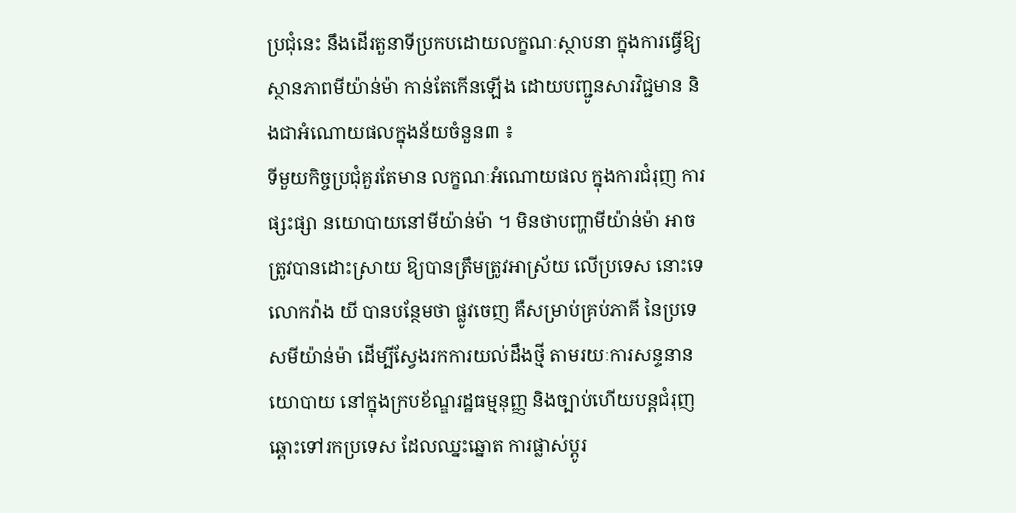ប្រជុំនេះ នឹងដើរតួនាទីប្រកបដោយលក្ខណៈស្ថាបនា ក្នុងការធ្វើឱ្យស្ថានភាពមីយ៉ាន់ម៉ា កាន់តែកើនឡើង ដោយបញ្ជូនសារវិជ្ជមាន និងជាអំណោយផលក្នុងន័យចំនួន៣ ៖
ទីមួយកិច្ចប្រជុំគួរតែមាន លក្ខណៈអំណោយផល ក្នុងការជំរុញ ការផ្សះផ្សា នយោបាយនៅមីយ៉ាន់ម៉ា ។ មិនថាបញ្ហាមីយ៉ាន់ម៉ា អាចត្រូវបានដោះស្រាយ ឱ្យបានត្រឹមត្រូវអាស្រ័យ លើប្រទេស នោះទេ លោកវ៉ាង យី បានបន្ថែមថា ផ្លូវចេញ គឺសម្រាប់គ្រប់ភាគី នៃប្រទេសមីយ៉ាន់ម៉ា ដើម្បីស្វែងរកការយល់ដឹងថ្មី តាមរយៈការសន្ទនានយោបាយ នៅក្នុងក្របខ័ណ្ឌរដ្ឋធម្មនុញ្ញ និងច្បាប់ហើយបន្តជំរុញឆ្ពោះទៅរកប្រទេស ដែលឈ្នះឆ្នោត ការផ្លាស់ប្តូរ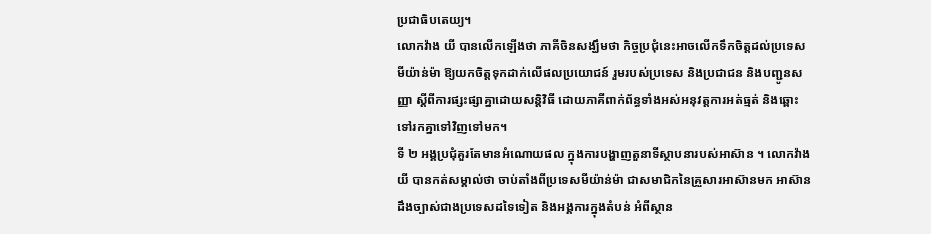ប្រជាធិបតេយ្យ។
លោកវ៉ាង យី បានលើកឡើងថា ភាគីចិនសង្ឃឹមថា កិច្ចប្រជុំនេះអាចលើកទឹកចិត្តដល់ប្រទេសមីយ៉ាន់ម៉ា ឱ្យយកចិត្តទុកដាក់លើផលប្រយោជន៍ រួមរបស់ប្រទេស និងប្រជាជន និងបញ្ជូនសញ្ញា ស្តីពីការផ្សះផ្សាគ្នាដោយសន្តិវិធី ដោយភាគីពាក់ព័ន្ធទាំងអស់អនុវត្តការអត់ធ្មត់ និងឆ្ពោះទៅរកគ្នាទៅវិញទៅមក។
ទី ២ អង្គប្រជុំគួរតែមានអំណោយផល ក្នុងការបង្ហាញតួនាទីស្ថាបនារបស់អាស៊ាន ។ លោកវ៉ាង យី បានកត់សម្គាល់ថា ចាប់តាំងពីប្រទេសមីយ៉ាន់ម៉ា ជាសមាជិកនៃគ្រួសារអាស៊ានមក អាស៊ាន ដឹងច្បាស់ជាងប្រទេសដទៃទៀត និងអង្គការក្នុងតំបន់ អំពីស្ថាន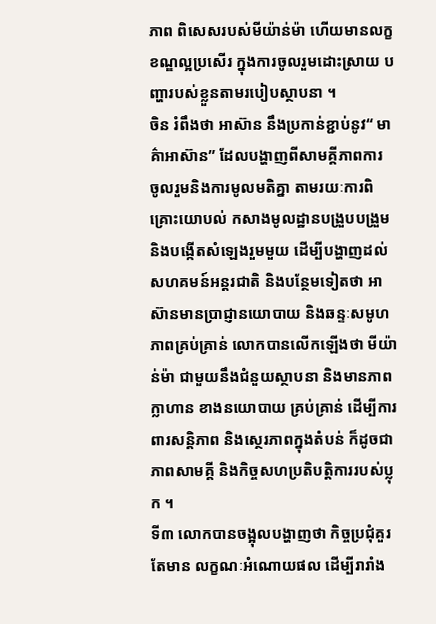ភាព ពិសេសរបស់មីយ៉ាន់ម៉ា ហើយមានលក្ខខណ្ឌល្អប្រសើរ ក្នុងការចូលរួមដោះស្រាយ បញ្ហារបស់ខ្លួនតាមរបៀបស្ថាបនា ។
ចិន រំពឹងថា អាស៊ាន នឹងប្រកាន់ខ្ជាប់នូវ“ មាគ៌ាអាស៊ាន” ដែលបង្ហាញពីសាមគ្គីភាពការ ចូលរួមនិងការមូលមតិគ្នា តាមរយៈការពិគ្រោះយោបល់ កសាងមូលដ្ឋានបង្រួបបង្រួម និងបង្កើតសំឡេងរួមមួយ ដើម្បីបង្ហាញដល់សហគមន៍អន្តរជាតិ និងបន្ថែមទៀតថា អាស៊ានមានប្រាជ្ញានយោបាយ និងឆន្ទៈសមូហភាពគ្រប់គ្រាន់ លោកបានលើកឡើងថា មីយ៉ាន់ម៉ា ជាមួយនឹងជំនួយស្ថាបនា និងមានភាពក្លាហាន ខាងនយោបាយ គ្រប់គ្រាន់ ដើម្បីការពារសន្តិភាព និងស្ថេរភាពក្នុងតំបន់ ក៏ដូចជាភាពសាមគ្គី និងកិច្ចសហប្រតិបត្តិការរបស់ប្លុក ។
ទី៣ លោកបានចង្អុលបង្ហាញថា កិច្ចប្រជុំគួរតែមាន លក្ខណៈអំណោយផល ដើម្បីរារាំង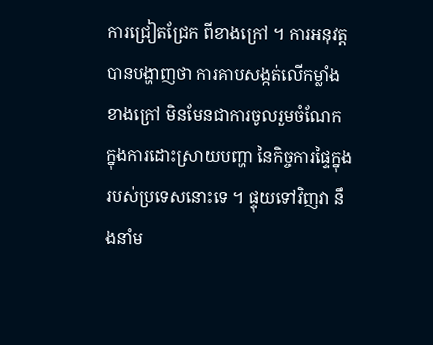ការជ្រៀតជ្រែក ពីខាងក្រៅ ។ ការអនុវត្តបានបង្ហាញថា ការគាបសង្កត់លើកម្លាំងខាងក្រៅ មិនមែនជាការចូលរួមចំណែក ក្នុងការដោះស្រាយបញ្ហា នៃកិច្ចការផ្ទៃក្នុង របស់ប្រទេសនោះទេ ។ ផ្ទុយទៅវិញវា នឹងនាំម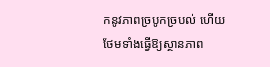កនូវភាពច្របូកច្របល់ ហើយថែមទាំងធ្វើឱ្យស្ថានភាព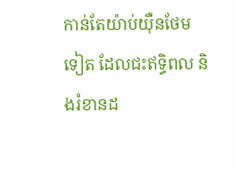កាន់តែយ៉ាប់យ៉ឺនថែមទៀត ដែលជះឥទ្ធិពល និងរំខានដ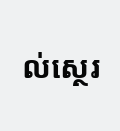ល់ស្ថេរ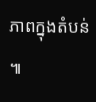ភាពក្នុងតំបន់ ៕